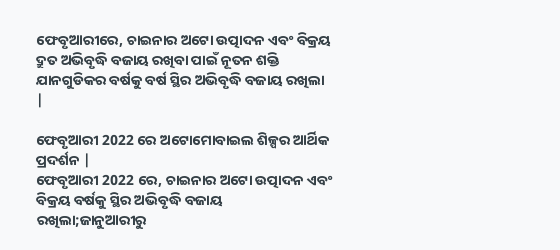ଫେବୃଆରୀରେ, ଚାଇନାର ଅଟୋ ଉତ୍ପାଦନ ଏବଂ ବିକ୍ରୟ ଦ୍ରୁତ ଅଭିବୃଦ୍ଧି ବଜାୟ ରଖିବା ପାଇଁ ନୂତନ ଶକ୍ତି ଯାନଗୁଡିକର ବର୍ଷକୁ ବର୍ଷ ସ୍ଥିର ଅଭିବୃଦ୍ଧି ବଜାୟ ରଖିଲା |

ଫେବୃଆରୀ 2022 ରେ ଅଟୋମୋବାଇଲ ଶିଳ୍ପର ଆର୍ଥିକ ପ୍ରଦର୍ଶନ |
ଫେବୃଆରୀ 2022 ରେ, ଚାଇନାର ଅଟୋ ଉତ୍ପାଦନ ଏବଂ ବିକ୍ରୟ ବର୍ଷକୁ ସ୍ଥିର ଅଭିବୃଦ୍ଧି ବଜାୟ ରଖିଲା;ଜାନୁଆରୀରୁ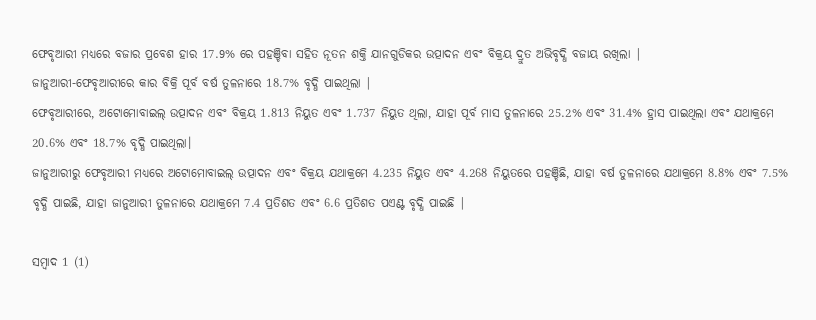ଫେବୃଆରୀ ମଧ୍ୟରେ ବଜାର ପ୍ରବେଶ ହାର 17.9% ରେ ପହଞ୍ଚିବା ସହିତ ନୂତନ ଶକ୍ତି ଯାନଗୁଡିକର ଉତ୍ପାଦନ ଏବଂ ବିକ୍ରୟ ଦ୍ରୁତ ଅଭିବୃଦ୍ଧି ବଜାୟ ରଖିଲା |
ଜାନୁଆରୀ-ଫେବୃଆରୀରେ କାର ବିକ୍ରି ପୂର୍ବ ବର୍ଷ ତୁଳନାରେ 18.7% ବୃଦ୍ଧି ପାଇଥିଲା |
ଫେବୃଆରୀରେ, ଅଟୋମୋବାଇଲ୍ ଉତ୍ପାଦନ ଏବଂ ବିକ୍ରୟ 1.813 ନିୟୁତ ଏବଂ 1.737 ନିୟୁତ ଥିଲା, ଯାହା ପୂର୍ବ ମାସ ତୁଳନାରେ 25.2% ଏବଂ 31.4% ହ୍ରାସ ପାଇଥିଲା ଏବଂ ଯଥାକ୍ରମେ 20.6% ଏବଂ 18.7% ବୃଦ୍ଧି ପାଇଥିଲା।
ଜାନୁଆରୀରୁ ଫେବୃଆରୀ ମଧ୍ୟରେ ଅଟୋମୋବାଇଲ୍ ଉତ୍ପାଦନ ଏବଂ ବିକ୍ରୟ ଯଥାକ୍ରମେ 4.235 ନିୟୁତ ଏବଂ 4.268 ନିୟୁତରେ ପହଞ୍ଚିଛି, ଯାହା ବର୍ଷ ତୁଳନାରେ ଯଥାକ୍ରମେ 8.8% ଏବଂ 7.5% ବୃଦ୍ଧି ପାଇଛି, ଯାହା ଜାନୁଆରୀ ତୁଳନାରେ ଯଥାକ୍ରମେ 7.4 ପ୍ରତିଶତ ଏବଂ 6.6 ପ୍ରତିଶତ ପଏଣ୍ଟ ବୃଦ୍ଧି ପାଇଛି |

ସମ୍ବାଦ 1 (1)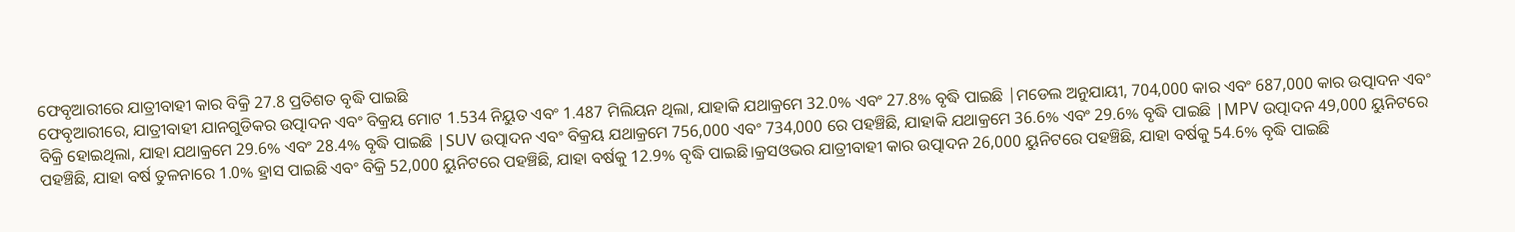ଫେବୃଆରୀରେ ଯାତ୍ରୀବାହୀ କାର ବିକ୍ରି 27.8 ପ୍ରତିଶତ ବୃଦ୍ଧି ପାଇଛି
ଫେବୃଆରୀରେ, ଯାତ୍ରୀବାହୀ ଯାନଗୁଡିକର ଉତ୍ପାଦନ ଏବଂ ବିକ୍ରୟ ମୋଟ 1.534 ନିୟୁତ ଏବଂ 1.487 ମିଲିୟନ ଥିଲା, ଯାହାକି ଯଥାକ୍ରମେ 32.0% ଏବଂ 27.8% ବୃଦ୍ଧି ପାଇଛି |ମଡେଲ ଅନୁଯାୟୀ, 704,000 କାର ଏବଂ 687,000 କାର ଉତ୍ପାଦନ ଏବଂ ବିକ୍ରି ହୋଇଥିଲା, ଯାହା ଯଥାକ୍ରମେ 29.6% ଏବଂ 28.4% ବୃଦ୍ଧି ପାଇଛି |SUV ଉତ୍ପାଦନ ଏବଂ ବିକ୍ରୟ ଯଥାକ୍ରମେ 756,000 ଏବଂ 734,000 ରେ ପହଞ୍ଚିଛି, ଯାହାକି ଯଥାକ୍ରମେ 36.6% ଏବଂ 29.6% ବୃଦ୍ଧି ପାଇଛି |MPV ଉତ୍ପାଦନ 49,000 ୟୁନିଟରେ ପହଞ୍ଚିଛି, ଯାହା ବର୍ଷ ତୁଳନାରେ 1.0% ହ୍ରାସ ପାଇଛି ଏବଂ ବିକ୍ରି 52,000 ୟୁନିଟରେ ପହଞ୍ଚିଛି, ଯାହା ବର୍ଷକୁ 12.9% ବୃଦ୍ଧି ପାଇଛି।କ୍ରସଓଭର ଯାତ୍ରୀବାହୀ କାର ଉତ୍ପାଦନ 26,000 ୟୁନିଟରେ ପହଞ୍ଚିଛି, ଯାହା ବର୍ଷକୁ 54.6% ବୃଦ୍ଧି ପାଇଛି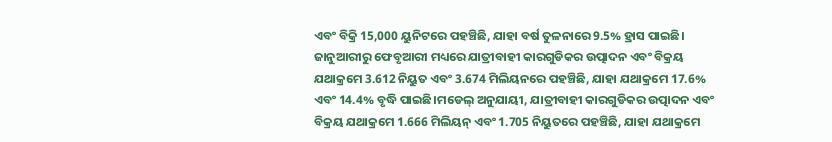ଏବଂ ବିକ୍ରି 15,000 ୟୁନିଟରେ ପହଞ୍ଚିଛି, ଯାହା ବର୍ଷ ତୁଳନାରେ 9.5% ହ୍ରାସ ପାଇଛି।
ଜାନୁଆରୀରୁ ଫେବୃଆରୀ ମଧ୍ୟରେ ଯାତ୍ରୀବାହୀ କାରଗୁଡିକର ଉତ୍ପାଦନ ଏବଂ ବିକ୍ରୟ ଯଥାକ୍ରମେ 3.612 ନିୟୁତ ଏବଂ 3.674 ମିଲିୟନରେ ପହଞ୍ଚିଛି, ଯାହା ଯଥାକ୍ରମେ 17.6% ଏବଂ 14.4% ବୃଦ୍ଧି ପାଇଛି।ମଡେଲ୍ ଅନୁଯାୟୀ, ଯାତ୍ରୀବାହୀ କାରଗୁଡିକର ଉତ୍ପାଦନ ଏବଂ ବିକ୍ରୟ ଯଥାକ୍ରମେ 1.666 ମିଲିୟନ୍ ଏବଂ 1.705 ନିୟୁତରେ ପହଞ୍ଚିଛି, ଯାହା ଯଥାକ୍ରମେ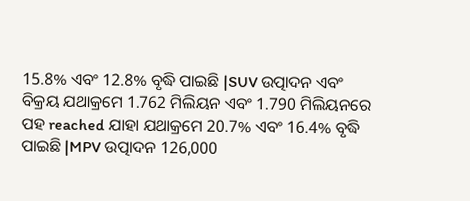15.8% ଏବଂ 12.8% ବୃଦ୍ଧି ପାଇଛି |SUV ଉତ୍ପାଦନ ଏବଂ ବିକ୍ରୟ ଯଥାକ୍ରମେ 1.762 ମିଲିୟନ ଏବଂ 1.790 ମିଲିୟନରେ ପହ reached ଯାହା ଯଥାକ୍ରମେ 20.7% ଏବଂ 16.4% ବୃଦ୍ଧି ପାଇଛି |MPV ଉତ୍ପାଦନ 126,000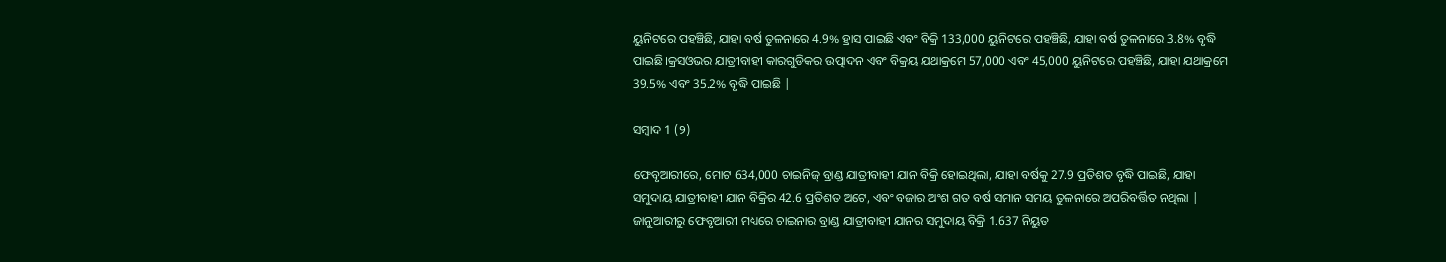ୟୁନିଟରେ ପହଞ୍ଚିଛି, ଯାହା ବର୍ଷ ତୁଳନାରେ 4.9% ହ୍ରାସ ପାଇଛି ଏବଂ ବିକ୍ରି 133,000 ୟୁନିଟରେ ପହଞ୍ଚିଛି, ଯାହା ବର୍ଷ ତୁଳନାରେ 3.8% ବୃଦ୍ଧି ପାଇଛି।କ୍ରସଓଭର ଯାତ୍ରୀବାହୀ କାରଗୁଡିକର ଉତ୍ପାଦନ ଏବଂ ବିକ୍ରୟ ଯଥାକ୍ରମେ 57,000 ଏବଂ 45,000 ୟୁନିଟରେ ପହଞ୍ଚିଛି, ଯାହା ଯଥାକ୍ରମେ 39.5% ଏବଂ 35.2% ବୃଦ୍ଧି ପାଇଛି |

ସମ୍ବାଦ 1 (୨)

ଫେବୃଆରୀରେ, ମୋଟ 634,000 ଚାଇନିଜ୍ ବ୍ରାଣ୍ଡ ଯାତ୍ରୀବାହୀ ଯାନ ବିକ୍ରି ହୋଇଥିଲା, ଯାହା ବର୍ଷକୁ 27.9 ପ୍ରତିଶତ ବୃଦ୍ଧି ପାଇଛି, ଯାହା ସମୁଦାୟ ଯାତ୍ରୀବାହୀ ଯାନ ବିକ୍ରିର 42.6 ପ୍ରତିଶତ ଅଟେ, ଏବଂ ବଜାର ଅଂଶ ଗତ ବର୍ଷ ସମାନ ସମୟ ତୁଳନାରେ ଅପରିବର୍ତ୍ତିତ ନଥିଲା |
ଜାନୁଆରୀରୁ ଫେବୃଆରୀ ମଧ୍ୟରେ ଚାଇନାର ବ୍ରାଣ୍ଡ ଯାତ୍ରୀବାହୀ ଯାନର ସମୁଦାୟ ବିକ୍ରି 1.637 ନିୟୁତ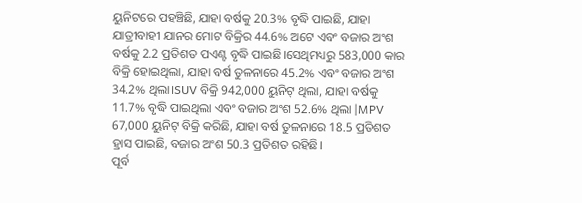ୟୁନିଟରେ ପହଞ୍ଚିଛି, ଯାହା ବର୍ଷକୁ 20.3% ବୃଦ୍ଧି ପାଇଛି, ଯାହା ଯାତ୍ରୀବାହୀ ଯାନର ମୋଟ ବିକ୍ରିର 44.6% ଅଟେ ଏବଂ ବଜାର ଅଂଶ ବର୍ଷକୁ 2.2 ପ୍ରତିଶତ ପଏଣ୍ଟ ବୃଦ୍ଧି ପାଇଛି।ସେଥିମଧ୍ୟରୁ 583,000 କାର ବିକ୍ରି ହୋଇଥିଲା, ଯାହା ବର୍ଷ ତୁଳନାରେ 45.2% ଏବଂ ବଜାର ଅଂଶ 34.2% ଥିଲା।SUV ବିକ୍ରି 942,000 ୟୁନିଟ୍ ଥିଲା, ଯାହା ବର୍ଷକୁ 11.7% ବୃଦ୍ଧି ପାଇଥିଲା ଏବଂ ବଜାର ଅଂଶ 52.6% ଥିଲା |MPV 67,000 ୟୁନିଟ୍ ବିକ୍ରି କରିଛି, ଯାହା ବର୍ଷ ତୁଳନାରେ 18.5 ପ୍ରତିଶତ ହ୍ରାସ ପାଇଛି, ବଜାର ଅଂଶ 50.3 ପ୍ରତିଶତ ରହିଛି।
ପୂର୍ବ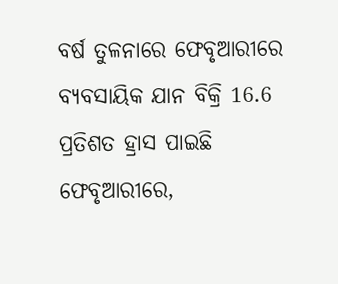ବର୍ଷ ତୁଳନାରେ ଫେବୃଆରୀରେ ବ୍ୟବସାୟିକ ଯାନ ବିକ୍ରି 16.6 ପ୍ରତିଶତ ହ୍ରାସ ପାଇଛି
ଫେବୃଆରୀରେ,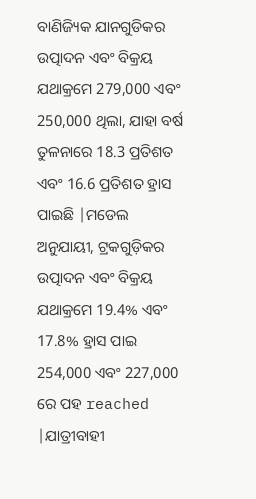ବାଣିଜ୍ୟିକ ଯାନଗୁଡିକର ଉତ୍ପାଦନ ଏବଂ ବିକ୍ରୟ ଯଥାକ୍ରମେ 279,000 ଏବଂ 250,000 ଥିଲା, ଯାହା ବର୍ଷ ତୁଳନାରେ 18.3 ପ୍ରତିଶତ ଏବଂ 16.6 ପ୍ରତିଶତ ହ୍ରାସ ପାଇଛି |ମଡେଲ ଅନୁଯାୟୀ, ଟ୍ରକଗୁଡ଼ିକର ଉତ୍ପାଦନ ଏବଂ ବିକ୍ରୟ ଯଥାକ୍ରମେ 19.4% ଏବଂ 17.8% ହ୍ରାସ ପାଇ 254,000 ଏବଂ 227,000 ରେ ପହ reached |ଯାତ୍ରୀବାହୀ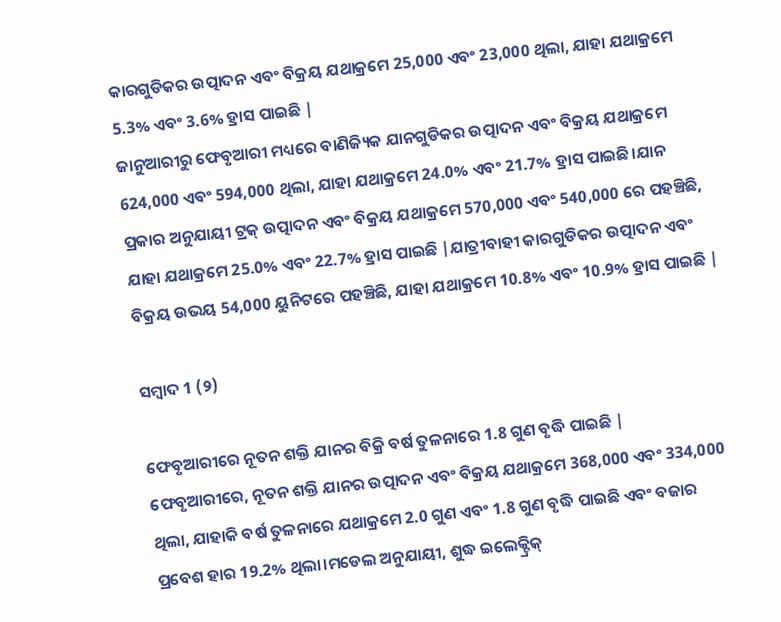କାରଗୁଡିକର ଉତ୍ପାଦନ ଏବଂ ବିକ୍ରୟ ଯଥାକ୍ରମେ 25,000 ଏବଂ 23,000 ଥିଲା, ଯାହା ଯଥାକ୍ରମେ 5.3% ଏବଂ 3.6% ହ୍ରାସ ପାଇଛି |
ଜାନୁଆରୀରୁ ଫେବୃଆରୀ ମଧ୍ୟରେ ବାଣିଜ୍ୟିକ ଯାନଗୁଡିକର ଉତ୍ପାଦନ ଏବଂ ବିକ୍ରୟ ଯଥାକ୍ରମେ 624,000 ଏବଂ 594,000 ଥିଲା, ଯାହା ଯଥାକ୍ରମେ 24.0% ଏବଂ 21.7% ହ୍ରାସ ପାଇଛି।ଯାନ ପ୍ରକାର ଅନୁଯାୟୀ ଟ୍ରକ୍ ଉତ୍ପାଦନ ଏବଂ ବିକ୍ରୟ ଯଥାକ୍ରମେ 570,000 ଏବଂ 540,000 ରେ ପହଞ୍ଚିଛି, ଯାହା ଯଥାକ୍ରମେ 25.0% ଏବଂ 22.7% ହ୍ରାସ ପାଇଛି |ଯାତ୍ରୀବାହୀ କାରଗୁଡିକର ଉତ୍ପାଦନ ଏବଂ ବିକ୍ରୟ ଉଭୟ 54,000 ୟୁନିଟରେ ପହଞ୍ଚିଛି, ଯାହା ଯଥାକ୍ରମେ 10.8% ଏବଂ 10.9% ହ୍ରାସ ପାଇଛି |

ସମ୍ବାଦ 1 (୨)

ଫେବୃଆରୀରେ ନୂତନ ଶକ୍ତି ଯାନର ବିକ୍ରି ବର୍ଷ ତୁଳନାରେ 1.8 ଗୁଣ ବୃଦ୍ଧି ପାଇଛି |
ଫେବୃଆରୀରେ, ନୂତନ ଶକ୍ତି ଯାନର ଉତ୍ପାଦନ ଏବଂ ବିକ୍ରୟ ଯଥାକ୍ରମେ 368,000 ଏବଂ 334,000 ଥିଲା, ଯାହାକି ବର୍ଷ ତୁଳନାରେ ଯଥାକ୍ରମେ 2.0 ଗୁଣ ଏବଂ 1.8 ଗୁଣ ବୃଦ୍ଧି ପାଇଛି ଏବଂ ବଜାର ପ୍ରବେଶ ହାର 19.2% ଥିଲା।ମଡେଲ ଅନୁଯାୟୀ, ଶୁଦ୍ଧ ଇଲେକ୍ଟ୍ରିକ୍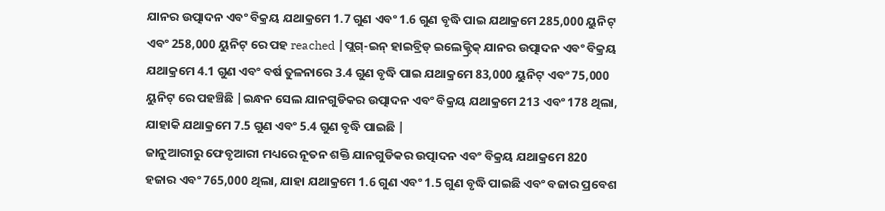ଯାନର ଉତ୍ପାଦନ ଏବଂ ବିକ୍ରୟ ଯଥାକ୍ରମେ 1.7 ଗୁଣ ଏବଂ 1.6 ଗୁଣ ବୃଦ୍ଧି ପାଇ ଯଥାକ୍ରମେ 285,000 ୟୁନିଟ୍ ଏବଂ 258,000 ୟୁନିଟ୍ ରେ ପହ reached |ପ୍ଲଗ୍-ଇନ୍ ହାଇବ୍ରିଡ୍ ଇଲେକ୍ଟ୍ରିକ୍ ଯାନର ଉତ୍ପାଦନ ଏବଂ ବିକ୍ରୟ ଯଥାକ୍ରମେ 4.1 ଗୁଣ ଏବଂ ବର୍ଷ ତୁଳନାରେ 3.4 ଗୁଣ ବୃଦ୍ଧି ପାଇ ଯଥାକ୍ରମେ 83,000 ୟୁନିଟ୍ ଏବଂ 75,000 ୟୁନିଟ୍ ରେ ପହଞ୍ଚିଛି |ଇନ୍ଧନ ସେଲ ଯାନଗୁଡିକର ଉତ୍ପାଦନ ଏବଂ ବିକ୍ରୟ ଯଥାକ୍ରମେ 213 ଏବଂ 178 ଥିଲା, ଯାହାକି ଯଥାକ୍ରମେ 7.5 ଗୁଣ ଏବଂ 5.4 ଗୁଣ ବୃଦ୍ଧି ପାଇଛି |
ଜାନୁଆରୀରୁ ଫେବୃଆରୀ ମଧ୍ୟରେ ନୂତନ ଶକ୍ତି ଯାନଗୁଡିକର ଉତ୍ପାଦନ ଏବଂ ବିକ୍ରୟ ଯଥାକ୍ରମେ 820 ହଜାର ଏବଂ 765,000 ଥିଲା, ଯାହା ଯଥାକ୍ରମେ 1.6 ଗୁଣ ଏବଂ 1.5 ଗୁଣ ବୃଦ୍ଧି ପାଇଛି ଏବଂ ବଜାର ପ୍ରବେଶ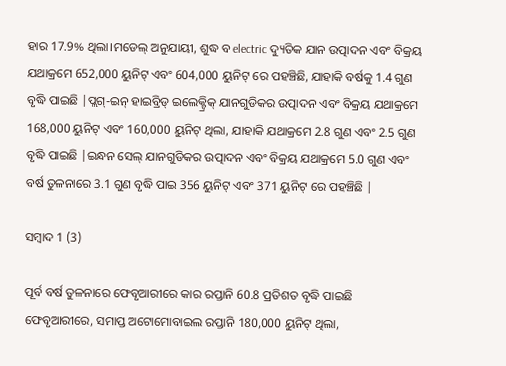ହାର 17.9% ଥିଲା।ମଡେଲ୍ ଅନୁଯାୟୀ, ଶୁଦ୍ଧ ବ electric ଦ୍ୟୁତିକ ଯାନ ଉତ୍ପାଦନ ଏବଂ ବିକ୍ରୟ ଯଥାକ୍ରମେ 652,000 ୟୁନିଟ୍ ଏବଂ 604,000 ୟୁନିଟ୍ ରେ ପହଞ୍ଚିଛି, ଯାହାକି ବର୍ଷକୁ 1.4 ଗୁଣ ବୃଦ୍ଧି ପାଇଛି |ପ୍ଲଗ୍-ଇନ୍ ହାଇବ୍ରିଡ୍ ଇଲେକ୍ଟ୍ରିକ୍ ଯାନଗୁଡିକର ଉତ୍ପାଦନ ଏବଂ ବିକ୍ରୟ ଯଥାକ୍ରମେ 168,000 ୟୁନିଟ୍ ଏବଂ 160,000 ୟୁନିଟ୍ ଥିଲା, ଯାହାକି ଯଥାକ୍ରମେ 2.8 ଗୁଣ ଏବଂ 2.5 ଗୁଣ ବୃଦ୍ଧି ପାଇଛି |ଇନ୍ଧନ ସେଲ୍ ଯାନଗୁଡିକର ଉତ୍ପାଦନ ଏବଂ ବିକ୍ରୟ ଯଥାକ୍ରମେ 5.0 ଗୁଣ ଏବଂ ବର୍ଷ ତୁଳନାରେ 3.1 ଗୁଣ ବୃଦ୍ଧି ପାଇ 356 ୟୁନିଟ୍ ଏବଂ 371 ୟୁନିଟ୍ ରେ ପହଞ୍ଚିଛି |

ସମ୍ବାଦ 1 (3)

ପୂର୍ବ ବର୍ଷ ତୁଳନାରେ ଫେବୃଆରୀରେ କାର ରପ୍ତାନି 60.8 ପ୍ରତିଶତ ବୃଦ୍ଧି ପାଇଛି
ଫେବୃଆରୀରେ, ସମାପ୍ତ ଅଟୋମୋବାଇଲ ରପ୍ତାନି 180,000 ୟୁନିଟ୍ ଥିଲା,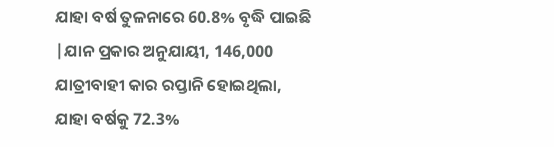ଯାହା ବର୍ଷ ତୁଳନାରେ 60.8% ବୃଦ୍ଧି ପାଇଛି |ଯାନ ପ୍ରକାର ଅନୁଯାୟୀ, 146,000 ଯାତ୍ରୀବାହୀ କାର ରପ୍ତାନି ହୋଇଥିଲା, ଯାହା ବର୍ଷକୁ 72.3%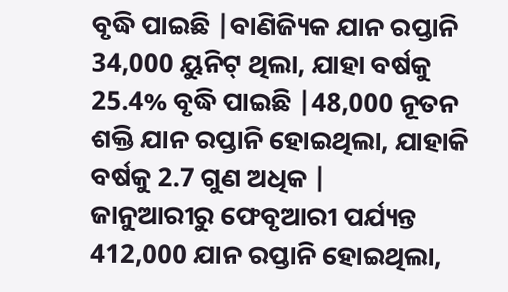ବୃଦ୍ଧି ପାଇଛି |ବାଣିଜ୍ୟିକ ଯାନ ରପ୍ତାନି 34,000 ୟୁନିଟ୍ ଥିଲା, ଯାହା ବର୍ଷକୁ 25.4% ବୃଦ୍ଧି ପାଇଛି |48,000 ନୂତନ ଶକ୍ତି ଯାନ ରପ୍ତାନି ହୋଇଥିଲା, ଯାହାକି ବର୍ଷକୁ 2.7 ଗୁଣ ଅଧିକ |
ଜାନୁଆରୀରୁ ଫେବୃଆରୀ ପର୍ଯ୍ୟନ୍ତ 412,000 ଯାନ ରପ୍ତାନି ହୋଇଥିଲା,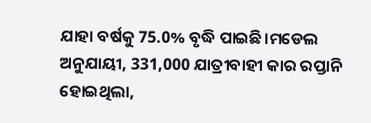ଯାହା ବର୍ଷକୁ 75.0% ବୃଦ୍ଧି ପାଇଛି।ମଡେଲ ଅନୁଯାୟୀ, 331,000 ଯାତ୍ରୀବାହୀ କାର ରପ୍ତାନି ହୋଇଥିଲା,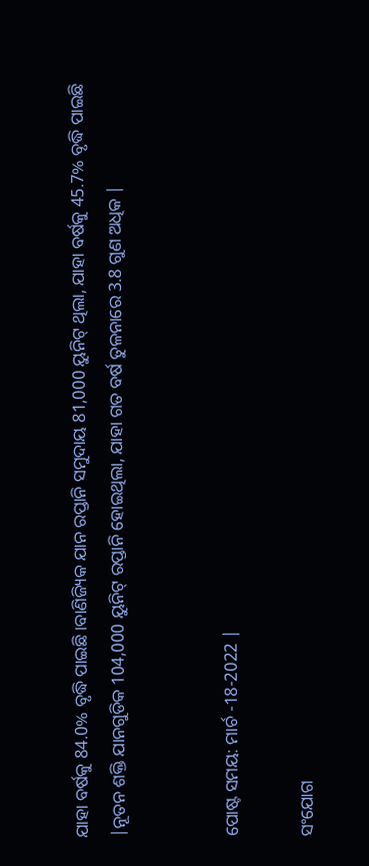ଯାହା ବର୍ଷକୁ 84.0% ବୃଦ୍ଧି ପାଇଛି।ବାଣିଜ୍ୟିକ ଯାନ ରପ୍ତାନି ସମୁଦାୟ 81,000 ୟୁନିଟ୍ ଥିଲା, ଯାହା ବର୍ଷକୁ 45.7% ବୃଦ୍ଧି ପାଇଛି |ନୂତନ ଶକ୍ତି ଯାନଗୁଡିକ 104,000 ୟୁନିଟ୍ ରପ୍ତାନି ହୋଇଥିଲା, ଯାହା ଗତ ବର୍ଷ ତୁଳନାରେ 3.8 ଗୁଣ ଅଧିକ |


ପୋଷ୍ଟ ସମୟ: ମାର୍ଚ -18-2022 |

ସଂଯୋଗ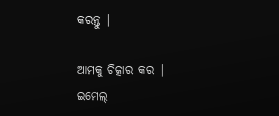କରନ୍ତୁ |

ଆମକୁ ଚିତ୍କାର କର |
ଇମେଲ୍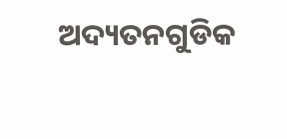ଅଦ୍ୟତନଗୁଡିକ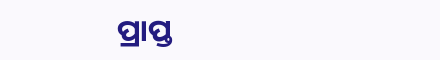ପ୍ରାପ୍ତ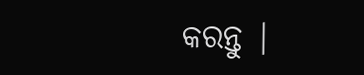କରନ୍ତୁ |